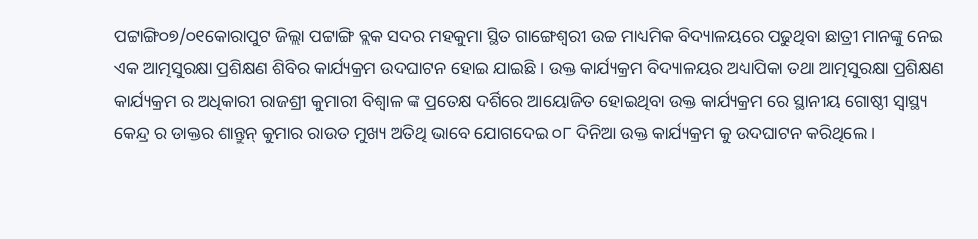ପଟ୍ଟାଙ୍ଗି୦୭/୦୧କୋରାପୁଟ ଜିଲ୍ଲା ପଟ୍ଟାଙ୍ଗି ବ୍ଲକ ସଦର ମହକୁମା ସ୍ଥିତ ଗାଙ୍ଗେଶ୍ୱରୀ ଉଚ୍ଚ ମାଧ୍ୟମିକ ବିଦ୍ୟାଳୟରେ ପଢୁଥିବା ଛାତ୍ରୀ ମାନଙ୍କୁ ନେଇ ଏକ ଆତ୍ମସୁରକ୍ଷା ପ୍ରଶିକ୍ଷଣ ଶିବିର କାର୍ଯ୍ୟକ୍ରମ ଉଦଘାଟନ ହୋଇ ଯାଇଛି । ଉକ୍ତ କାର୍ଯ୍ୟକ୍ରମ ବିଦ୍ୟାଳୟର ଅଧ୍ୟାପିକା ତଥା ଆତ୍ମସୁରକ୍ଷା ପ୍ରଶିକ୍ଷଣ କାର୍ଯ୍ୟକ୍ରମ ର ଅଧିକାରୀ ରାଜଶ୍ରୀ କୁମାରୀ ବିଶ୍ୱାଳ ଙ୍କ ପ୍ରତେକ୍ଷ ଦର୍ଶିରେ ଆୟୋଜିତ ହୋଇଥିବା ଉକ୍ତ କାର୍ଯ୍ୟକ୍ରମ ରେ ସ୍ଥାନୀୟ ଗୋଷ୍ଠୀ ସ୍ୱାସ୍ଥ୍ୟ କେନ୍ଦ୍ର ର ଡାକ୍ତର ଶାନ୍ତୁନ୍ କୁମାର ରାଉତ ମୁଖ୍ୟ ଅତିଥି ଭାବେ ଯୋଗଦେଇ ୦୮ ଦିନିଆ ଉକ୍ତ କାର୍ଯ୍ୟକ୍ରମ କୁ ଉଦଘାଟନ କରିଥିଲେ ।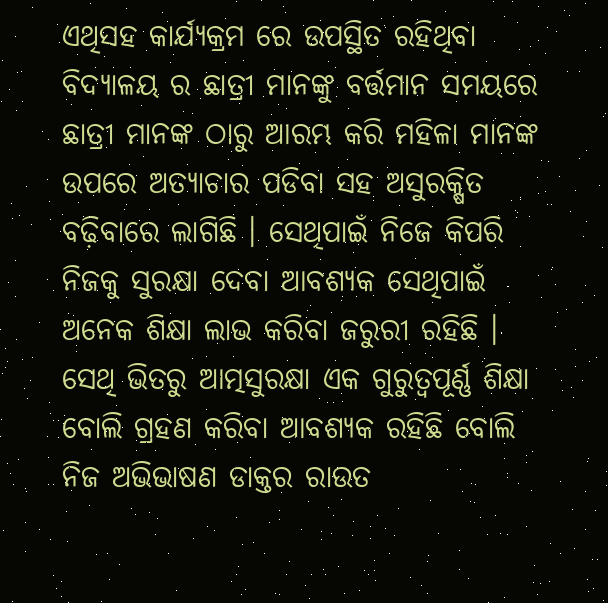ଏଥିସହ କାର୍ଯ୍ୟକ୍ରମ ରେ ଉପସ୍ଥିତ ରହିଥିବା ବିଦ୍ୟାଳୟ ର ଛାତ୍ରୀ ମାନଙ୍କୁ ବର୍ତ୍ତମାନ ସମୟରେ ଛାତ୍ରୀ ମାନଙ୍କ ଠାରୁ ଆରମ୍ଭ କରି ମହିଳା ମାନଙ୍କ ଉପରେ ଅତ୍ୟାଚାର ପଡିବା ସହ ଅସୁରକ୍ଷିତ ବଢ଼ିବାରେ ଲାଗିଛି । ସେଥିପାଇଁ ନିଜେ କିପରି ନିଜକୁ ସୁରକ୍ଷା ଦେବା ଆବଶ୍ୟକ ସେଥିପାଇଁ ଅନେକ ଶିକ୍ଷା ଲାଭ କରିବା ଜରୁରୀ ରହିଛି । ସେଥି ଭିତରୁ ଆତ୍ମସୁରକ୍ଷା ଏକ ଗୁରୁତ୍ୱପୂର୍ଣ୍ଣ ଶିକ୍ଷା ବୋଲି ଗ୍ରହଣ କରିବା ଆବଶ୍ୟକ ରହିଛି ବୋଲି ନିଜ ଅଭିଭାଷଣ ଡାକ୍ତର ରାଉତ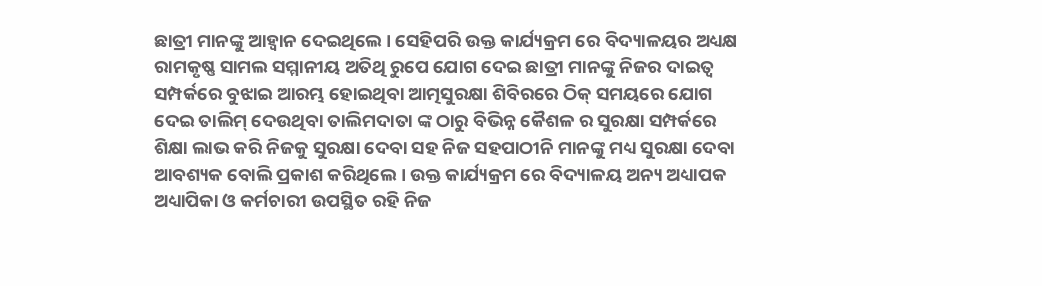ଛାତ୍ରୀ ମାନଙ୍କୁ ଆହ୍ୱାନ ଦେଇଥିଲେ । ସେହିପରି ଉକ୍ତ କାର୍ଯ୍ୟକ୍ରମ ରେ ବିଦ୍ୟାଳୟର ଅଧ୍ୟକ୍ଷ ରାମକୃଷ୍ଣ ସାମଲ ସମ୍ମାନୀୟ ଅତିଥି ରୁପେ ଯୋଗ ଦେଇ ଛାତ୍ରୀ ମାନଙ୍କୁ ନିଜର ଦାଇତ୍ଵ ସମ୍ପର୍କରେ ବୁଝାଇ ଆରମ୍ଭ ହୋଇଥିବା ଆତ୍ମସୁରକ୍ଷା ଶିବିରରେ ଠିକ୍ ସମୟରେ ଯୋଗ ଦେଇ ତାଲିମ୍ ଦେଉଥିବା ତାଲିମଦାତା ଙ୍କ ଠାରୁ ବିଭିନ୍ନ କୈଶଳ ର ସୁରକ୍ଷା ସମ୍ପର୍କରେ ଶିକ୍ଷା ଲାଭ କରି ନିଜକୁ ସୁରକ୍ଷା ଦେବା ସହ ନିଜ ସହପାଠୀନି ମାନଙ୍କୁ ମଧ୍ୟ ସୁରକ୍ଷା ଦେବା ଆବଶ୍ୟକ ବୋଲି ପ୍ରକାଶ କରିଥିଲେ । ଉକ୍ତ କାର୍ଯ୍ୟକ୍ରମ ରେ ବିଦ୍ୟାଳୟ ଅନ୍ୟ ଅଧ୍ୟାପକ ଅଧ୍ୟାପିକା ଓ କର୍ମଚାରୀ ଉପସ୍ଥିତ ରହି ନିଜ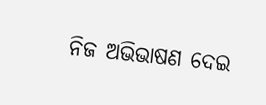ନିଜ ଅଭିଭାଷଣ ଦେଇ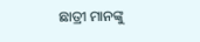ଛାତ୍ରୀ ମାନଙ୍କୁ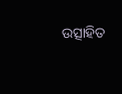ଉତ୍ସାହିତ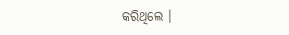କରିଥିଲେ ।